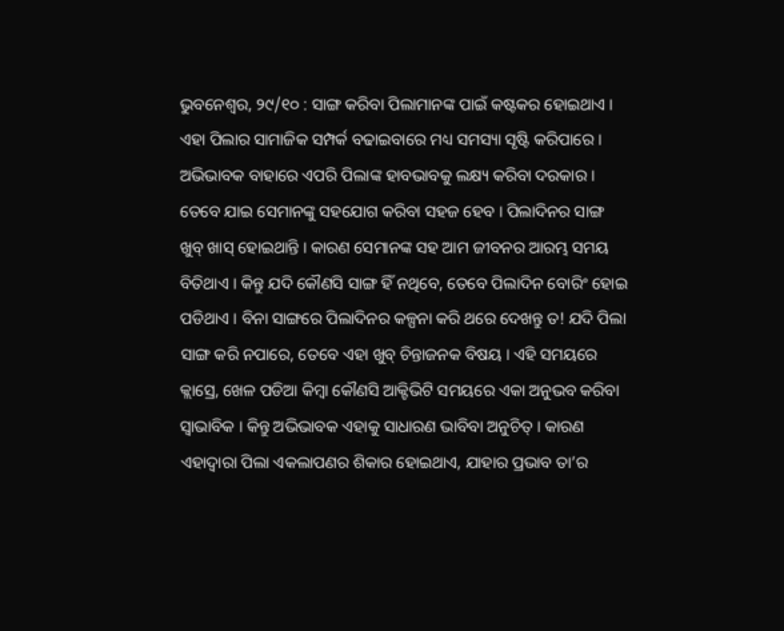ଭୁବନେଶ୍ବର, ୨୯/୧୦ : ସାଙ୍ଗ କରିବା ପିଲାମାନଙ୍କ ପାଇଁ କଷ୍ଟକର ହୋଇଥାଏ । ଏହା ପିଲାର ସାମାଜିକ ସମ୍ପର୍କ ବଢାଇବାରେ ମଧ୍ୟ ସମସ୍ୟା ସୃଷ୍ଟି କରିପାରେ । ଅଭିଭାବକ ବାହାରେ ଏପରି ପିଲାଙ୍କ ହାବଭାବକୁ ଲକ୍ଷ୍ୟ କରିବା ଦରକାର । ତେବେ ଯାଇ ସେମାନଙ୍କୁ ସହଯୋଗ କରିବା ସହଜ ହେବ । ପିଲାଦିନର ସାଙ୍ଗ ଖୁବ୍ ଖାସ୍ ହୋଇଥାନ୍ତି । କାରଣ ସେମାନଙ୍କ ସହ ଆମ ଜୀବନର ଆରମ୍ଭ ସମୟ ବିତିଥାଏ । କିନ୍ତୁ ଯଦି କୌଣସି ସାଙ୍ଗ ହିଁ ନଥିବେ, ତେବେ ପିଲାଦିନ ବୋରିଂ ହୋଇ ପଡିଥାଏ । ବିନା ସାଙ୍ଗରେ ପିଲାଦିନର କଳ୍ପନା କରି ଥରେ ଦେଖନ୍ତୁ ତ! ଯଦି ପିଲା ସାଙ୍ଗ କରି ନପାରେ, ତେବେ ଏହା ଖୁବ୍ ଚିନ୍ତାଜନକ ବିଷୟ । ଏହି ସମୟରେ କ୍ଲାସ୍ରେ, ଖେଳ ପଡିଆ କିମ୍ବା କୌଣସି ଆକ୍ଟିଭିଟି ସମୟରେ ଏକା ଅନୁଭବ କରିବା ସ୍ୱାଭାବିକ । କିନ୍ତୁ ଅଭିଭାବକ ଏହାକୁ ସାଧାରଣ ଭାବିବା ଅନୁଚିତ୍ । କାରଣ ଏହାଦ୍ୱାରା ପିଲା ଏକଲାପଣର ଶିକାର ହୋଇଥାଏ, ଯାହାର ପ୍ରଭାବ ତା’ର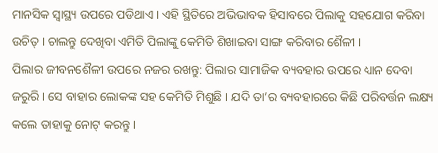ମାନସିକ ସ୍ୱାସ୍ଥ୍ୟ ଉପରେ ପଡିଥାଏ । ଏହି ସ୍ଥିତିରେ ଅଭିଭାବକ ହିସାବରେ ପିଲାକୁ ସହଯୋଗ କରିବା ଉଚିତ୍ । ଚାଲନ୍ତୁ ଦେଖିବା ଏମିତି ପିଲାଙ୍କୁ କେମିତି ଶିଖାଇବା ସାଙ୍ଗ କରିବାର ଶୈଳୀ ।
ପିଲାର ଜୀବନଶୈଳୀ ଉପରେ ନଜର ରଖନ୍ତୁ: ପିଲାର ସାମାଜିକ ବ୍ୟବହାର ଉପରେ ଧ୍ୟାନ ଦେବା ଜରୁରି । ସେ ବାହାର ଲୋକଙ୍କ ସହ କେମିତି ମିଶୁଛି । ଯଦି ତା’ର ବ୍ୟବହାରରେ କିଛି ପରିବର୍ତ୍ତନ ଲକ୍ଷ୍ୟ କଲେ ତାହାକୁ ନୋଟ୍ କରନ୍ତୁ ।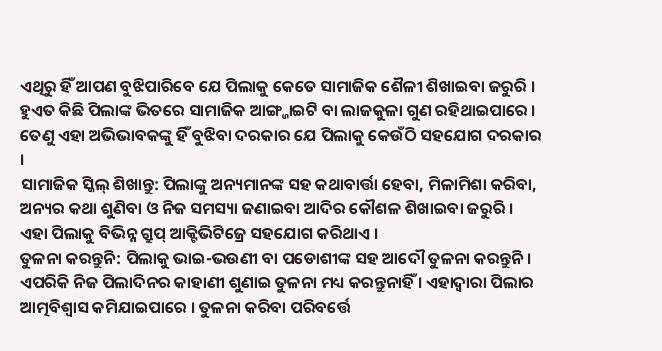ଏଥିରୁ ହିଁ ଆପଣ ବୁଝିପାରିବେ ଯେ ପିଲାକୁ କେତେ ସାମାଜିକ ଶୈଳୀ ଶିଖାଇବା ଜରୁରି । ହୁଏତ କିଛି ପିଲାଙ୍କ ଭିତରେ ସାମାଜିକ ଆଙ୍ଗ୍ଜାଇଟି ବା ଲାଜକୁଳା ଗୁଣ ରହିଥାଇପାରେ । ତେଣୁ ଏହା ଅଭିଭାବକଙ୍କୁ ହିଁ ବୁଝିବା ଦରକାର ଯେ ପିଲାକୁ କେଉଁଠି ସହଯୋଗ ଦରକାର ।
ସାମାଜିକ ସ୍କିଲ୍ ଶିଖାନ୍ତୁ: ପିଲାଙ୍କୁ ଅନ୍ୟମାନଙ୍କ ସହ କଥାବାର୍ତ୍ତା ହେବା, ମିଳାମିଶା କରିବା, ଅନ୍ୟର କଥା ଶୁଣିବା ଓ ନିଜ ସମସ୍ୟା ଜଣାଇବା ଆଦିର କୌଶଳ ଶିଖାଇବା ଜରୁରି । ଏହା ପିଲାକୁ ବିଭିନ୍ନ ଗ୍ରୁପ୍ ଆକ୍ଟିଭିଟିଜ୍ରେ ସହଯୋଗ କରିଥାଏ ।
ତୁଳନା କରନ୍ତୁନି: ପିଲାକୁ ଭାଇ-ଭଉଣୀ ବା ପଡୋଶୀଙ୍କ ସହ ଆଦୌ ତୁଳନା କରନ୍ତୁନି । ଏପରିକି ନିଜ ପିଲାଦିନର କାହାଣୀ ଶୁଣାଇ ତୁଳନା ମଧ୍ୟ କରନ୍ତୁନାହିଁ । ଏହାଦ୍ୱାରା ପିଲାର ଆତ୍ମବିଶ୍ୱାସ କମିଯାଇପାରେ । ତୁଳନା କରିବା ପରିବର୍ତ୍ତେ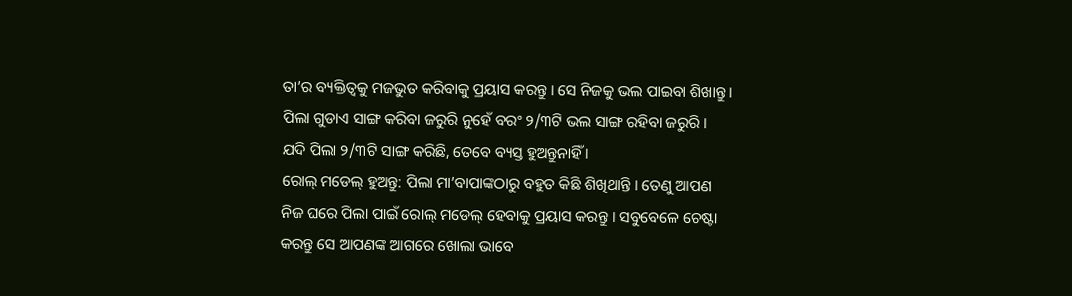ତା’ର ବ୍ୟକ୍ତିତ୍ୱକୁ ମଜଭୁତ କରିବାକୁ ପ୍ରୟାସ କରନ୍ତୁ । ସେ ନିଜକୁ ଭଲ ପାଇବା ଶିଖାନ୍ତୁ । ପିଲା ଗୁଡାଏ ସାଙ୍ଗ କରିବା ଜରୁରି ନୁହେଁ ବରଂ ୨/୩ଟି ଭଲ ସାଙ୍ଗ ରହିବା ଜରୁରି । ଯଦି ପିଲା ୨/୩ଟି ସାଙ୍ଗ କରିଛି, ତେବେ ବ୍ୟସ୍ତ ହୁଅନ୍ତୁନାହିଁ ।
ରୋଲ୍ ମଡେଲ୍ ହୁଅନ୍ତୁ: ପିଲା ମା’ବାପାଙ୍କଠାରୁ ବହୁତ କିଛି ଶିଖିଥାନ୍ତି । ତେଣୁ ଆପଣ ନିଜ ଘରେ ପିଲା ପାଇଁ ରୋଲ୍ ମଡେଲ୍ ହେବାକୁ ପ୍ରୟାସ କରନ୍ତୁ । ସବୁବେଳେ ଚେଷ୍ଟା କରନ୍ତୁ ସେ ଆପଣଙ୍କ ଆଗରେ ଖୋଲା ଭାବେ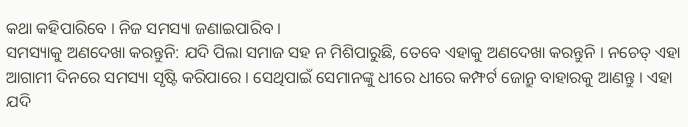କଥା କହିପାରିବେ । ନିଜ ସମସ୍ୟା ଜଣାଇପାରିବ ।
ସମସ୍ୟାକୁ ଅଣଦେଖା କରନ୍ତୁନି: ଯଦି ପିଲା ସମାଜ ସହ ନ ମିଶିପାରୁଛି, ତେବେ ଏହାକୁ ଅଣଦେଖା କରନ୍ତୁନି । ନଚେତ୍ ଏହା ଆଗାମୀ ଦିନରେ ସମସ୍ୟା ସୃଷ୍ଟି କରିପାରେ । ସେଥିପାଇଁ ସେମାନଙ୍କୁ ଧୀରେ ଧୀରେ କମ୍ଫର୍ଟ ଜୋନ୍ରୁ ବାହାରକୁ ଆଣନ୍ତୁ । ଏହା ଯଦି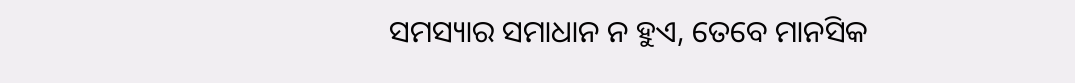ସମସ୍ୟାର ସମାଧାନ ନ ହୁଏ, ତେବେ ମାନସିକ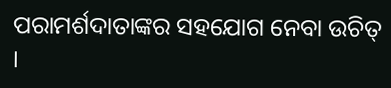ପରାମର୍ଶଦାତାଙ୍କର ସହଯୋଗ ନେବା ଉଚିତ୍ ।